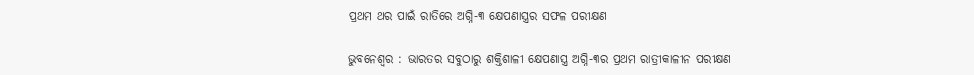ପ୍ରଥମ ଥର ପାଇଁ ରାତିରେ ଅଗ୍ନି-୩ କ୍ଷେପଣାସ୍ତ୍ରର ସଫଳ ପରୀକ୍ଷଣ

ଭୁବନେଶ୍ୱର : ଭାରତର ସବୁଠାରୁ ଶକ୍ତିଶାଳୀ କ୍ଷେପଣାସ୍ତ୍ର ଅଗ୍ନି-୩ର ପ୍ରଥମ ରାତ୍ରୀକାଳୀନ ପରୀକ୍ଷଣ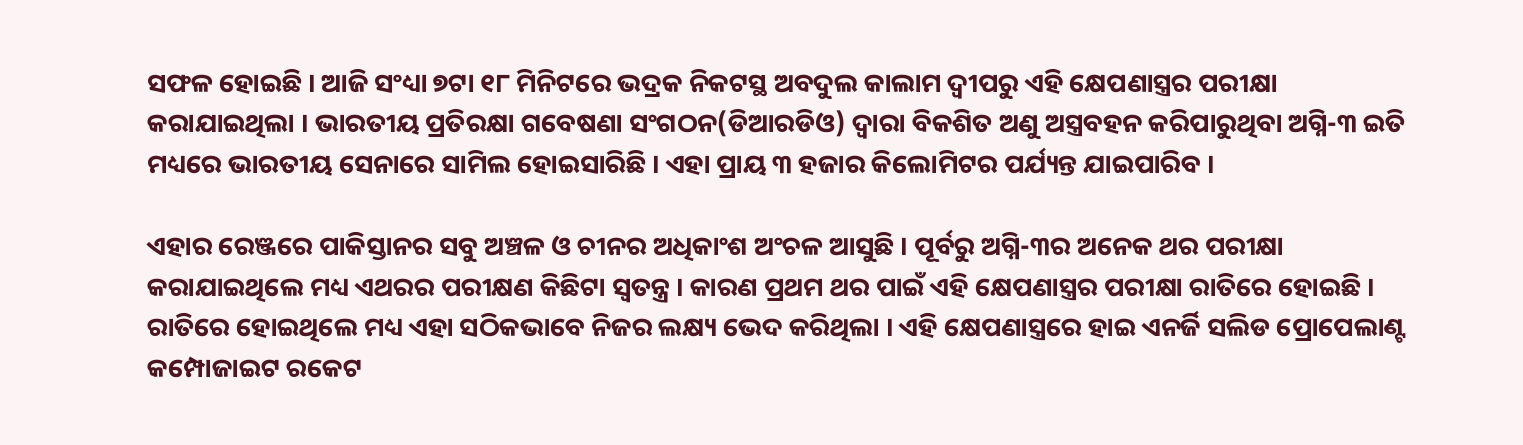ସଫଳ ହୋଇଛି । ଆଜି ସଂଧ୍ୟା ୭ଟା ୧୮ ମିନିଟରେ ଭଦ୍ରକ ନିକଟସ୍ଥ ଅବଦୁଲ କାଲାମ ଦ୍ୱୀପରୁ ଏହି କ୍ଷେପଣାସ୍ତ୍ରର ପରୀକ୍ଷା କରାଯାଇଥିଲା । ଭାରତୀୟ ପ୍ରତିରକ୍ଷା ଗବେଷଣା ସଂଗଠନ(ଡିଆରଡିଓ) ଦ୍ୱାରା ବିକଶିତ ଅଣୁ ଅସ୍ତ୍ରବହନ କରିପାରୁଥିବା ଅଗ୍ନି-୩ ଇତି ମଧ୍ୟରେ ଭାରତୀୟ ସେନାରେ ସାମିଲ ହୋଇସାରିଛି । ଏହା ପ୍ରାୟ ୩ ହଜାର କିଲୋମିଟର ପର୍ଯ୍ୟନ୍ତ ଯାଇପାରିବ ।

ଏହାର ରେଞ୍ଜରେ ପାକିସ୍ତାନର ସବୁ ଅଞ୍ଚଳ ଓ ଚୀନର ଅଧିକାଂଶ ଅଂଚଳ ଆସୁଛି । ପୂର୍ବରୁ ଅଗ୍ନି-୩ର ଅନେକ ଥର ପରୀକ୍ଷା କରାଯାଇଥିଲେ ମଧ୍ୟ ଏଥରର ପରୀକ୍ଷଣ କିଛିଟା ସ୍ୱତନ୍ତ୍ର । କାରଣ ପ୍ରଥମ ଥର ପାଇଁ ଏହି କ୍ଷେପଣାସ୍ତ୍ରର ପରୀକ୍ଷା ରାତିରେ ହୋଇଛି । ରାତିରେ ହୋଇଥିଲେ ମଧ୍ୟ ଏହା ସଠିକଭାବେ ନିଜର ଲକ୍ଷ୍ୟ ଭେଦ କରିଥିଲା । ଏହି କ୍ଷେପଣାସ୍ତ୍ରରେ ହାଇ ଏନର୍ଜି ସଲିଡ ପ୍ରୋପେଲାଣ୍ଟ କମ୍ପୋଜାଇଟ ରକେଟ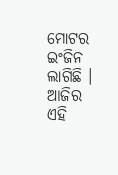ମୋଟର ଇଂଜିନ ଲାଗିଛି । ଆଜିର ଏହି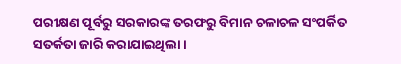ପରୀକ୍ଷଣ ପୂର୍ବରୁ ସରକାରଙ୍କ ତରଫରୁ ବିମାନ ଚଳାଚଳ ସଂପର୍କିତ ସତର୍କତା ଜାରି କରାଯାଇଥିଲା ।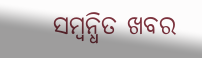ସମ୍ବନ୍ଧିତ ଖବର